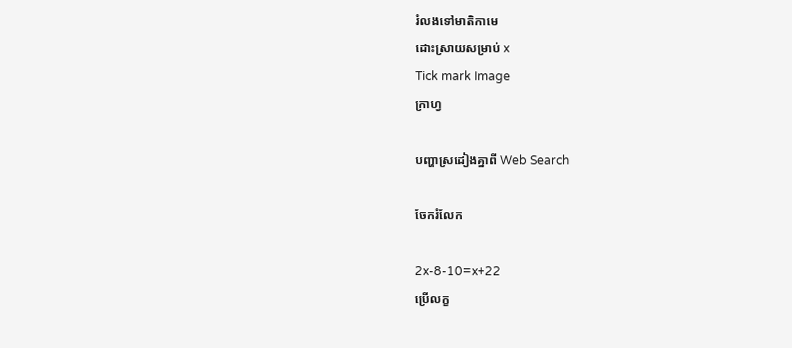រំលងទៅមាតិកាមេ
ដោះស្រាយសម្រាប់ x
Tick mark Image
ក្រាហ្វ

បញ្ហាស្រដៀងគ្នាពី Web Search

ចែករំលែក

2x-8-10=x+22
ប្រើលក្ខ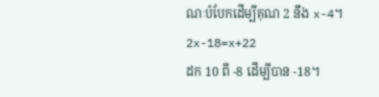ណៈបំបែកដើម្បីគុណ 2 នឹង x-4។
2x-18=x+22
ដក 10 ពី -8 ដើម្បីបាន -18។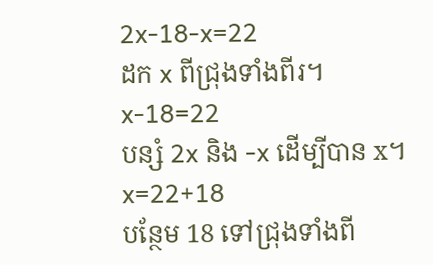2x-18-x=22
ដក x ពីជ្រុងទាំងពីរ។
x-18=22
បន្សំ 2x និង -x ដើម្បីបាន x។
x=22+18
បន្ថែម 18 ទៅជ្រុងទាំងពី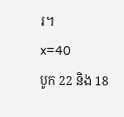រ។
x=40
បូក 22 និង 18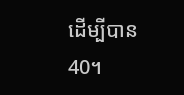ដើម្បីបាន 40។